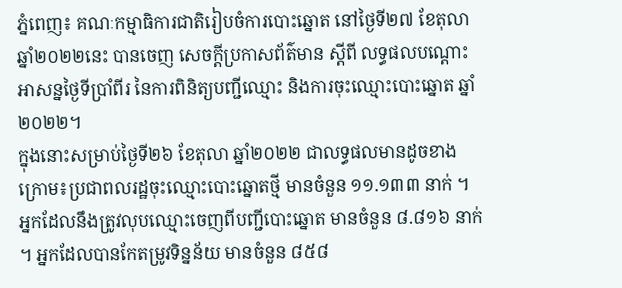ភ្នំពេញ៖ គណៈកម្មាធិការជាតិរៀបចំការបោះឆ្នោត នៅថ្ងៃទី២៧ ខែតុលា ឆ្នាំ២០២២នេះ បានចេញ សេចក្តីប្រកាសព័ត៌មាន ស្ដីពី លទ្ធផលបណ្ដោះអាសន្នថ្ងៃទីប្រាំពីរ នៃការពិនិត្យបញ្ជីឈ្មោះ និងការចុះឈ្មោះបោះឆ្នោត ឆ្នាំ២០២២។
ក្នុងនោះសម្រាប់ថ្ងៃទី២៦ ខែតុលា ឆ្នាំ២០២២ ជាលទ្ធផលមានដូចខាងក្រោម៖ប្រជាពលរដ្ឋចុះឈ្មោះបោះឆ្នោតថ្មី មានចំនួន ១១.១៣៣ នាក់ ។ អ្នកដែលនឹងត្រូវលុបឈ្មោះចេញពីបញ្ជីបោះឆ្នោត មានចំនួន ៨.៨១៦ នាក់ ។ អ្នកដែលបានកែតម្រូវទិន្នន័យ មានចំនួន ៨៥៨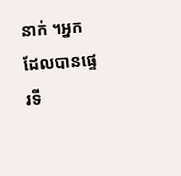នាក់ ។អ្នកដែលបានផ្ទេរទី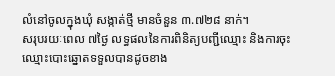លំនៅចូលក្នុងឃុំ សង្កាត់ថ្មី មានចំនួន ៣.៧២៨ នាក់។
សរុបរយៈពេល ៧ថ្ងៃ លទ្ធផលនៃការពិនិត្យបញ្ជីឈ្មោះ និងការចុះឈ្មោះបោះឆ្នោតទទួលបានដូចខាង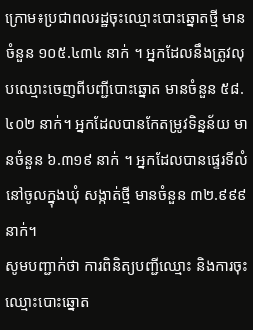ក្រោម៖ប្រជាពលរដ្ឋចុះឈ្មោះបោះឆ្នោតថ្មី មានចំនួន ១០៥.៤៣៤ នាក់ ។ អ្នកដែលនឹងត្រូវលុបឈ្មោះចេញពីបញ្ជីបោះឆ្នោត មានចំនួន ៥៨.៤០២ នាក់។ អ្នកដែលបានកែតម្រូវទិន្នន័យ មានចំនួន ៦.៣១៩ នាក់ ។ អ្នកដែលបានផ្ទេរទីលំនៅចូលក្នុងឃុំ សង្កាត់ថ្មី មានចំនួន ៣២.៩៩៩ នាក់។
សូមបញ្ជាក់ថា ការពិនិត្យបញ្ជីឈ្មោះ និងការចុះឈ្មោះបោះឆ្នោត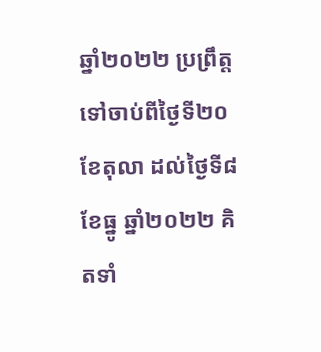ឆ្នាំ២០២២ ប្រព្រឹត្តទៅចាប់ពីថ្ងៃទី២០ ខែតុលា ដល់ថ្ងៃទី៨ ខែធ្នូ ឆ្នាំ២០២២ គិតទាំ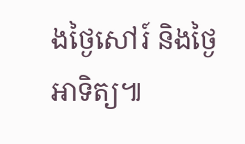ងថ្ងៃសៅរ៍ និងថ្ងៃអាទិត្យ៕